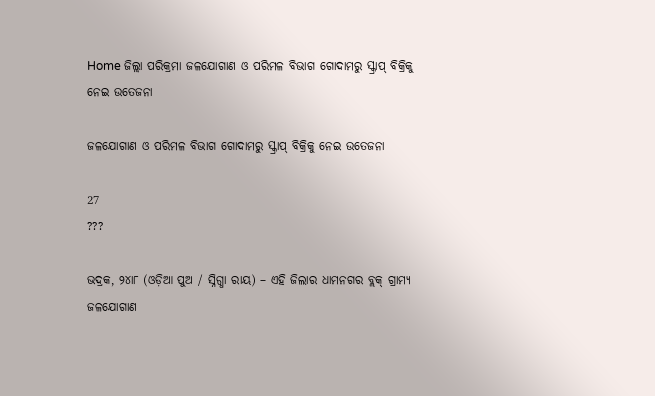Home ଜିଲ୍ଲା ପରିକ୍ରମା ଜଳଯୋଗାଣ ଓ ପରିମଳ ବିଭାଗ ଗୋଦାମରୁ ସ୍କ୍ରାପ୍ ବିକ୍ରିକୁ ନେଇ ଉତେଜନା

ଜଳଯୋଗାଣ ଓ ପରିମଳ ବିଭାଗ ଗୋଦାମରୁ ସ୍କ୍ରାପ୍ ବିକ୍ରିକୁ ନେଇ ଉତେଜନା

27
???

ଭଦ୍ରକ, ୨୪ା୮ (ଓଡ଼ିଆ ପୁଅ / ସ୍ନିଗ୍ଧା ରାୟ) – ଏହି ଜିଲାର ଧାମନଗର ବ୍ଲକ୍ ଗ୍ରାମ୍ୟ ଜଳଯୋଗାଣ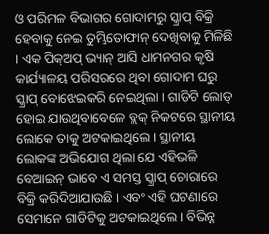ଓ ପରିମଳ ବିଭାଗର ଗୋଦାମରୁ ସ୍କ୍ରାପ୍ ବିକ୍ରି ହେବାକୁ ନେଇ ତୁମ୍ଭିତୋଫାନ୍ ଦେଖିବାକୁ ମିଳିଛି । ଏକ ପିକ୍‌ଅପ୍ ଭ୍ୟାନ୍ ଆସି ଧାମନଗର କୃଷି କାର୍ଯ୍ୟାଳୟ ପରିସରରେ ଥିବା ଗୋଦାମ ଘରୁ ସ୍କ୍ରାପ୍ ବୋଝେଇକରି ନେଇଥିଲା । ଗାଡିଟି ଲୋଡ୍ ହୋଇ ଯାଉଥିବାବେଳେ ବ୍ଲକ୍ ନିକଟରେ ସ୍ଥାନୀୟ ଲୋକେ ତାକୁ ଅଟକାଇଥିଲେ । ସ୍ଥାନୀୟ ଲୋକଙ୍କ ଅଭିଯୋଗ ଥିଲା ଯେ ଏହିଭଳି ବେଆଇନ୍ ଭାବେ ଏ ସମସ୍ତ ସ୍କ୍ରାପ୍ ଚୋରାରେ ବିକ୍ରି କରିଦିଆଯାଉଛି । ଏବଂ ଏହି ଘଟଣାରେ ସେମାନେ ଗାଡିଟିକୁ ଅଟକାଇଥିଲେ । ବିଭିନ୍ନ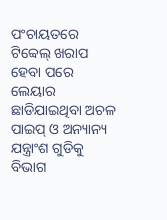ପଂଚାୟତରେ ଟିବ୍ୱେଲ୍ ଖରାପ ହେବା ପରେ ଲେୟାର ଛାଡିଯାଇଥିବା ଅଚଳ ପାଇପ୍ ଓ ଅନ୍ୟାନ୍ୟ ଯନ୍ତ୍ରାଂଶ ଗୁଡିକୁ ବିଭାଗ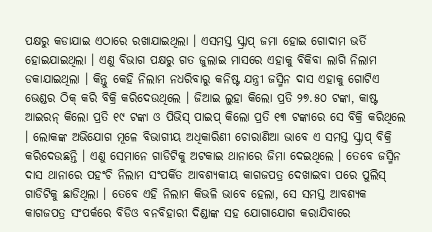ପକ୍ଷରୁ କଡାଯାଇ ଏଠାରେ ରଖାଯାଇଥିଲା । ଏସମସ୍ତ ସ୍କ୍ରାପ୍ ଜମା ହୋଇ ଗୋଦାମ ଭର୍ତି ହୋଇଯାଇଥିଲା । ଏଣୁ ବିଭାଗ ପକ୍ଷରୁ ଗତ ଜୁଲାଇ ମାସରେ ଏହାକୁ ବିକିବା ଲାଗି ନିଲାମ ଡକାଯାଇଥିଲା । କିନ୍ତୁ କେହି ନିଲାମ ନଧରିବାରୁ କନିଷ୍ଟ ଯନ୍ତ୍ରୀ ଜସ୍ମିନ ଦାସ ଏହାକୁ ଗୋଟିଏ ଭେଣ୍ଡର ଠିକ୍ କରି ବିକ୍ରି କରିଦେଉଥିଲେ । ଜିଆଇ ଲୁହା କିଲୋ ପ୍ରତି ୨୭.୫୦ ଟଙ୍କା, କାଷ୍ଟ ଆଇରନ୍ କିଲୋ ପ୍ରତି ୧୯ ଟଙ୍କା ଓ ପିଭିସ୍ ପାଇପ୍ କିଲୋ ପ୍ରତି ୧୩ ଟଙ୍କାରେ ସେ ବିକ୍ରି କରିଥିଲେ । ଲୋକଙ୍କ ଅଭିଯୋଗ ମୂଳେ ବିଭାଗୀୟ ଅଧିକାରିଣୀ ଚୋରାଣିଆ ଭାବେ ଏ ସମସ୍ତ ସ୍କ୍ରାପ୍ ବିକ୍ରି କରିଦେଉଛନ୍ତି । ଏଣୁ ସେମାନେ ଗାଡିଟିକୁ ଅଟକାଇ ଥାନାରେ ଜିମା ଦେଇଥିଲେ । ତେବେ ଜସ୍ମିନ ଦାସ ଥାନାରେ ପହଂଚି ନିଲାମ ସଂପର୍କିତ ଆବଶ୍ୟକୀୟ କାଗଜପତ୍ର ଦେଖାଇବା ପରେ ପୁଲିସ୍ ଗାଡିଟିକୁ ଛାଡିଥିଲା । ତେବେ ଏହି ନିଲାମ କିଭଳି ଭାବେ ହେଲା, ସେ ସମସ୍ତ ଆବଶ୍ୟକ କାଗଜପତ୍ର ସଂପର୍କରେ ବିଡିଓ ବନବିହାରୀ ଦିଣ୍ଡାଙ୍କ ସହ ଯୋଗାଯୋଗ କରାଯିବାରେ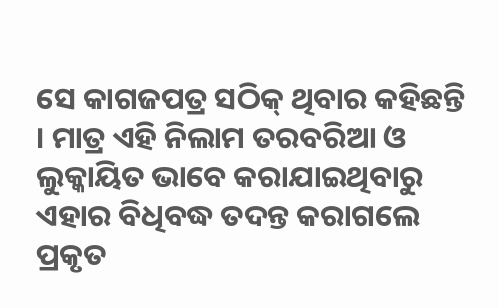ସେ କାଗଜପତ୍ର ସଠିକ୍ ଥିବାର କହିଛନ୍ତି । ମାତ୍ର ଏହି ନିଲାମ ତରବରିଆ ଓ ଲୁକ୍କାୟିତ ଭାବେ କରାଯାଇଥିବାରୁ ଏହାର ବିଧିବଦ୍ଧ ତଦନ୍ତ କରାଗଲେ ପ୍ରକୃତ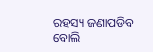ରହସ୍ୟ ଜଣାପଡିବ ବୋଲି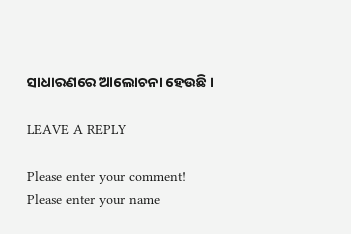ସାଧାରଣରେ ଆଲୋଚନା ହେଉଛି ।

LEAVE A REPLY

Please enter your comment!
Please enter your name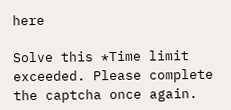here

Solve this *Time limit exceeded. Please complete the captcha once again.